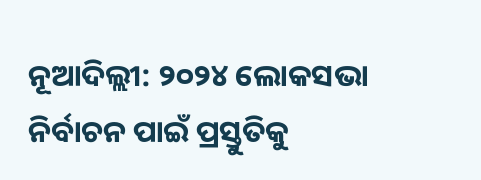ନୂଆଦିଲ୍ଲୀ: ୨୦୨୪ ଲୋକସଭା ନିର୍ବାଚନ ପାଇଁ ପ୍ରସ୍ତୁତିକୁ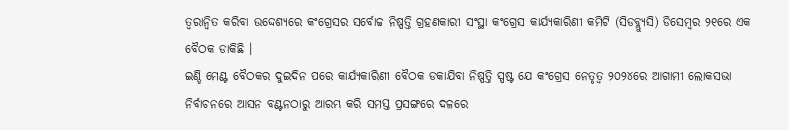ତ୍ୱରାନ୍ୱିତ କରିବା ଉଦ୍ଦେଶ୍ୟରେ କଂଗ୍ରେସର ସର୍ବୋଚ୍ଚ ନିଷ୍ପତ୍ତି ଗ୍ରହଣକାରୀ ସଂସ୍ଥା କଂଗ୍ରେସ କାର୍ଯ୍ୟକାରିଣୀ କମିଟି (ସିଡବ୍ଲ୍ୟୁସି) ଡିସେମ୍ବର ୨୧ରେ ଏକ ବୈଠକ ଡାକିଛି ।
ଇଣ୍ଡି ମେଣ୍ଟ ବୈଠକର ଦୁଇଦିନ ପରେ କାର୍ଯ୍ୟକାରିଣୀ ବୈଠକ ଡକାଯିବା ନିଷ୍ପତ୍ତି ସ୍ପଷ୍ଟ ଯେ କଂଗ୍ରେସ ନେତୃତ୍ୱ ୨୦୨୪ରେ ଆଗାମୀ ଲୋକସଭା ନିର୍ବାଚନରେ ଆସନ ବଣ୍ଟନଠାରୁ ଆରମ୍ଭ କରି ସମସ୍ତ ପ୍ରସଙ୍ଗରେ ଦଳରେ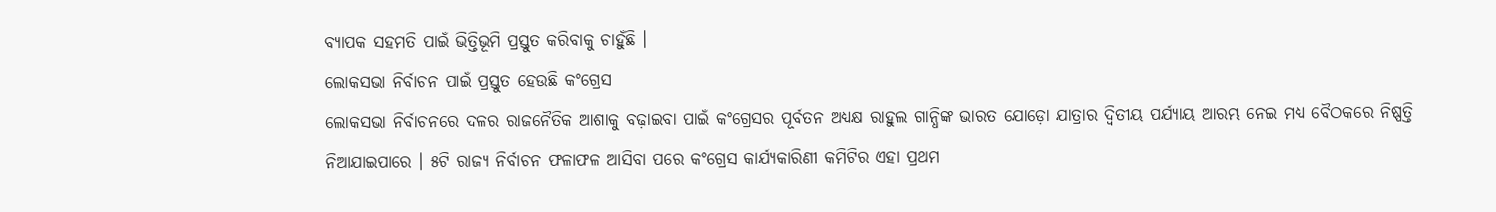ବ୍ୟାପକ ସହମତି ପାଇଁ ଭିତ୍ତିଭୂମି ପ୍ରସ୍ତୁତ କରିବାକୁ ଚାହୁଁଛି ।
ଲୋକସଭା ନିର୍ବାଚନ ପାଇଁ ପ୍ରସ୍ତୁତ ହେଉଛି କଂଗ୍ରେସ
ଲୋକସଭା ନିର୍ବାଚନରେ ଦଳର ରାଜନୈତିକ ଆଶାକୁ ବଢ଼ାଇବା ପାଇଁ କଂଗ୍ରେସର ପୂର୍ବତନ ଅଧ୍ୟକ୍ଷ ରାହୁଲ ଗାନ୍ଧିଙ୍କ ଭାରତ ଯୋଡ଼ୋ ଯାତ୍ରାର ଦ୍ୱିତୀୟ ପର୍ଯ୍ୟାୟ ଆରମ୍ଭ ନେଇ ମଧ୍ୟ ବୈଠକରେ ନିଷ୍ପତ୍ତି ନିଆଯାଇପାରେ । ୫ଟି ରାଜ୍ୟ ନିର୍ବାଚନ ଫଳାଫଳ ଆସିବା ପରେ କଂଗ୍ରେସ କାର୍ଯ୍ୟକାରିଣୀ କମିଟିର ଏହା ପ୍ରଥମ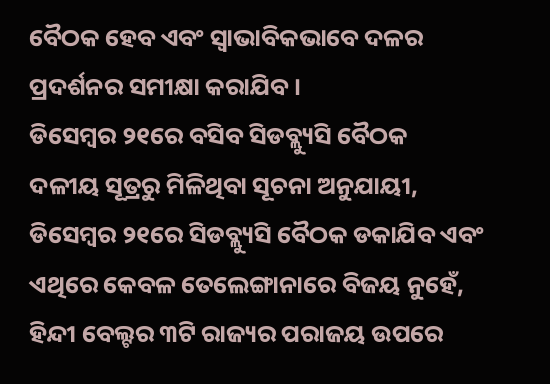ବୈଠକ ହେବ ଏବଂ ସ୍ୱାଭାବିକଭାବେ ଦଳର ପ୍ରଦର୍ଶନର ସମୀକ୍ଷା କରାଯିବ ।
ଡିସେମ୍ବର ୨୧ରେ ବସିବ ସିଡବ୍ଲ୍ୟୁସି ବୈଠକ
ଦଳୀୟ ସୂତ୍ରରୁ ମିଳିଥିବା ସୂଚନା ଅନୁଯାୟୀ, ଡିସେମ୍ବର ୨୧ରେ ସିଡବ୍ଲ୍ୟୁସି ବୈଠକ ଡକାଯିବ ଏବଂ ଏଥିରେ କେବଳ ତେଲେଙ୍ଗାନାରେ ବିଜୟ ନୁହେଁ, ହିନ୍ଦୀ ବେଲ୍ଟର ୩ଟି ରାଜ୍ୟର ପରାଜୟ ଉପରେ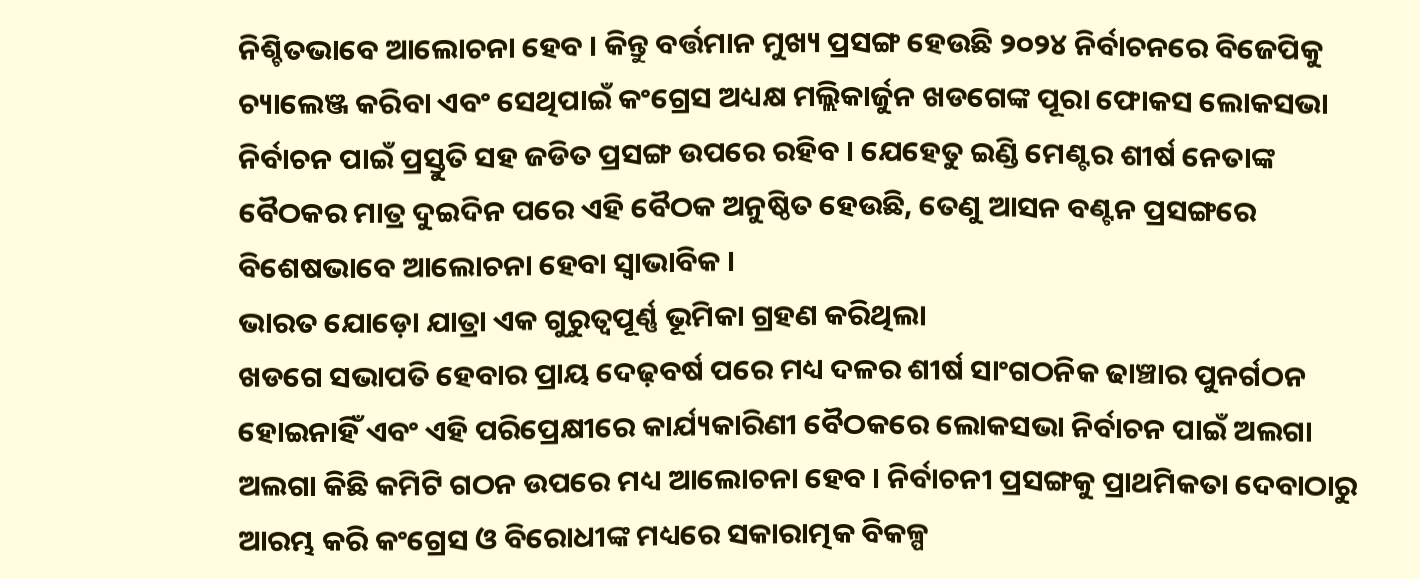ନିଶ୍ଚିତଭାବେ ଆଲୋଚନା ହେବ । କିନ୍ତୁ ବର୍ତ୍ତମାନ ମୁଖ୍ୟ ପ୍ରସଙ୍ଗ ହେଉଛି ୨୦୨୪ ନିର୍ବାଚନରେ ବିଜେପିକୁ ଚ୍ୟାଲେଞ୍ଜ କରିବା ଏବଂ ସେଥିପାଇଁ କଂଗ୍ରେସ ଅଧ୍ୟକ୍ଷ ମଲ୍ଲିକାର୍ଜୁନ ଖଡଗେଙ୍କ ପୂରା ଫୋକସ ଲୋକସଭା ନିର୍ବାଚନ ପାଇଁ ପ୍ରସ୍ତୁତି ସହ ଜଡିତ ପ୍ରସଙ୍ଗ ଉପରେ ରହିବ । ଯେହେତୁ ଇଣ୍ଡି ମେଣ୍ଟର ଶୀର୍ଷ ନେତାଙ୍କ ବୈଠକର ମାତ୍ର ଦୁଇଦିନ ପରେ ଏହି ବୈଠକ ଅନୁଷ୍ଠିତ ହେଉଛି, ତେଣୁ ଆସନ ବଣ୍ଟନ ପ୍ରସଙ୍ଗରେ ବିଶେଷଭାବେ ଆଲୋଚନା ହେବା ସ୍ୱାଭାବିକ ।
ଭାରତ ଯୋଡ଼ୋ ଯାତ୍ରା ଏକ ଗୁରୁତ୍ୱପୂର୍ଣ୍ଣ ଭୂମିକା ଗ୍ରହଣ କରିଥିଲା
ଖଡଗେ ସଭାପତି ହେବାର ପ୍ରାୟ ଦେଢ଼ବର୍ଷ ପରେ ମଧ୍ୟ ଦଳର ଶୀର୍ଷ ସାଂଗଠନିକ ଢାଞ୍ଚାର ପୁନର୍ଗଠନ ହୋଇନାହିଁ ଏବଂ ଏହି ପରିପ୍ରେକ୍ଷୀରେ କାର୍ଯ୍ୟକାରିଣୀ ବୈଠକରେ ଲୋକସଭା ନିର୍ବାଚନ ପାଇଁ ଅଲଗା ଅଲଗା କିଛି କମିଟି ଗଠନ ଉପରେ ମଧ୍ୟ ଆଲୋଚନା ହେବ । ନିର୍ବାଚନୀ ପ୍ରସଙ୍ଗକୁ ପ୍ରାଥମିକତା ଦେବାଠାରୁ ଆରମ୍ଭ କରି କଂଗ୍ରେସ ଓ ବିରୋଧୀଙ୍କ ମଧ୍ୟରେ ସକାରାତ୍ମକ ବିକଳ୍ପ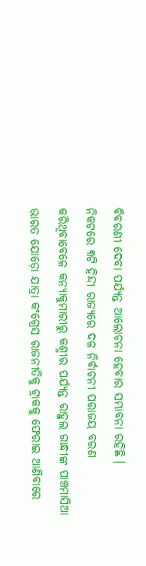ବିବରଣୀ ଦେବା ପର୍ଯ୍ୟନ୍ତ ଆଲୋଚନା ହେବାର ସମ୍ଭାବନା ରହିଛି ।
ନିକଟରେ ୩ଟି ହିନ୍ଦୀ ରାଜ୍ୟରେ ଦଳ ନିର୍ବାଚନୀ ପରାଜୟ ବରଣ କରିଥିବାବେଳେ କନ୍ୟାକୁମାରୀରୁ କଶ୍ମୀର ପର୍ଯ୍ୟନ୍ତ ରାହୁଲ ଗାନ୍ଧୀଙ୍କ ପାଞ୍ଚମାସିଆ ଭାରତ ଯୋଡ଼ୋ ଯାତ୍ରା କଂଗ୍ରେସ ରାଜନୀତିକୁ ଟ୍ରାକକୁ ଫେରାଇ ଆଣିବାରେ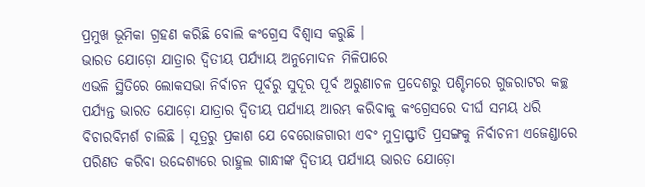ପ୍ରମୁଖ ଭୂମିକା ଗ୍ରହଣ କରିଛି ବୋଲି କଂଗ୍ରେସ ବିଶ୍ୱାସ କରୁଛି ।
ଭାରତ ଯୋଡ଼ୋ ଯାତ୍ରାର ଦ୍ୱିତୀୟ ପର୍ଯ୍ୟାୟ ଅନୁମୋଦନ ମିଳିପାରେ
ଏଭଳି ସ୍ଥିତିରେ ଲୋକସଭା ନିର୍ବାଚନ ପୂର୍ବରୁ ସୁଦୂର ପୂର୍ବ ଅରୁଣାଚଳ ପ୍ରଦେଶରୁ ପଶ୍ଚିମରେ ଗୁଜରାଟର କଚ୍ଛ ପର୍ଯ୍ୟନ୍ତ ଭାରତ ଯୋଡ଼ୋ ଯାତ୍ରାର ଦ୍ୱିତୀୟ ପର୍ଯ୍ୟାୟ ଆରମ୍ଭ କରିବାକୁ କଂଗ୍ରେସରେ ଦୀର୍ଘ ସମୟ ଧରି ବିଚାରବିମର୍ଶ ଚାଲିଛି । ସୂତ୍ରରୁ ପ୍ରକାଶ ଯେ ବେରୋଜଗାରୀ ଏବଂ ମୁଦ୍ରାସ୍ଫୀତି ପ୍ରସଙ୍ଗକୁ ନିର୍ବାଚନୀ ଏଜେଣ୍ଡାରେ ପରିଣତ କରିବା ଉଦ୍ଦେଶ୍ୟରେ ରାହୁଲ ଗାନ୍ଧୀଙ୍କ ଦ୍ୱିତୀୟ ପର୍ଯ୍ୟାୟ ଭାରତ ଯୋଡ଼ୋ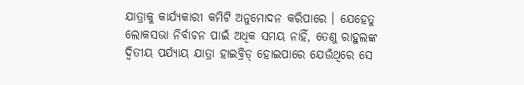ଯାତ୍ରାକୁ କାର୍ଯ୍ୟକାରୀ କମିଟି ଅନୁମୋଦନ କରିପାରେ । ଯେହେତୁ ଲୋକସଭା ନିର୍ବାଚନ ପାଇଁ ଅଧିକ ସମୟ ନାହିଁ, ତେଣୁ ରାହୁଲଙ୍କ ଦ୍ୱିତୀୟ ପର୍ଯ୍ୟାୟ ଯାତ୍ରା ହାଇବ୍ରିଡ୍ ହୋଇପାରେ ଯେଉଁଥିରେ ସେ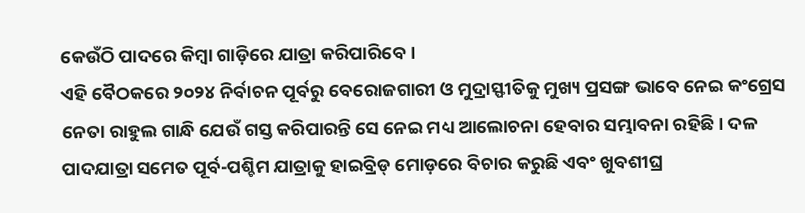କେଉଁଠି ପାଦରେ କିମ୍ବା ଗାଡ଼ିରେ ଯାତ୍ରା କରିପାରିବେ ।
ଏହି ବୈଠକରେ ୨୦୨୪ ନିର୍ବାଚନ ପୂର୍ବରୁ ବେରୋଜଗାରୀ ଓ ମୁଦ୍ରାସ୍ଫୀତିକୁ ମୁଖ୍ୟ ପ୍ରସଙ୍ଗ ଭାବେ ନେଇ କଂଗ୍ରେସ ନେତା ରାହୁଲ ଗାନ୍ଧି ଯେଉଁ ଗସ୍ତ କରିପାରନ୍ତି ସେ ନେଇ ମଧ୍ୟ ଆଲୋଚନା ହେବାର ସମ୍ଭାବନା ରହିଛି। ଦଳ ପାଦଯାତ୍ରା ସମେତ ପୂର୍ବ-ପଶ୍ଚିମ ଯାତ୍ରାକୁ ହାଇବ୍ରିଡ୍ ମୋଡ଼ରେ ବିଚାର କରୁଛି ଏବଂ ଖୁବଶୀଘ୍ର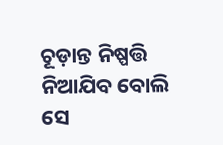ଚୂଡ଼ାନ୍ତ ନିଷ୍ପତ୍ତି ନିଆଯିବ ବୋଲି ସେ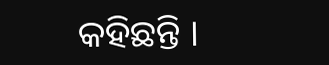କହିଛନ୍ତି ।